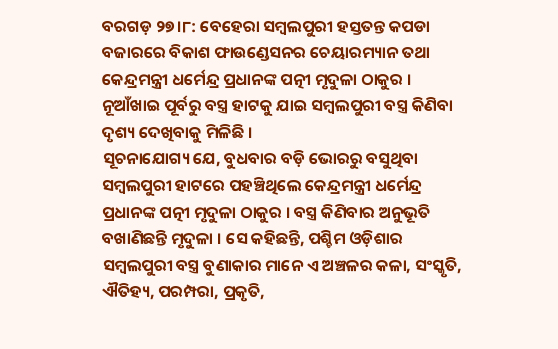ବରଗଡ଼ ୨୭।୮: ବେହେରା ସମ୍ବଲପୁରୀ ହସ୍ତତନ୍ତ କପଡା ବଜାରରେ ବିକାଶ ଫାଉଣ୍ଡେସନର ଚେୟାରମ୍ୟାନ ତଥା କେନ୍ଦ୍ରମନ୍ତ୍ରୀ ଧର୍ମେନ୍ଦ୍ର ପ୍ରଧାନଙ୍କ ପତ୍ନୀ ମୃଦୁଳା ଠାକୁର । ନୂଆଁଖାଇ ପୂର୍ବରୁ ବସ୍ତ୍ର ହାଟକୁ ଯାଇ ସମ୍ବଲପୁରୀ ବସ୍ତ୍ର କିଣିବା ଦୃଶ୍ୟ ଦେଖିବାକୁ ମିଳିଛି ।
ସୂଚନାଯୋଗ୍ୟ ଯେ, ବୁଧବାର ବଡ଼ି ଭୋରରୁ ବସୁଥିବା ସମ୍ବଲପୁରୀ ହାଟରେ ପହଞ୍ଚିଥିଲେ କେନ୍ଦ୍ରମନ୍ତ୍ରୀ ଧର୍ମେନ୍ଦ୍ର ପ୍ରଧାନଙ୍କ ପତ୍ନୀ ମୃଦୁଳା ଠାକୁର । ବସ୍ତ୍ର କିଣିବାର ଅନୁଭୂତି ବଖାଣିଛନ୍ତି ମୃଦୁଳା । ସେ କହିଛନ୍ତି, ପଶ୍ଚିମ ଓଡ଼ିଶାର ସମ୍ବଲପୁରୀ ବସ୍ତ୍ର ବୁଣାକାର ମାନେ ଏ ଅଞ୍ଚଳର କଳା, ସଂସ୍କୃତି, ଐତିହ୍ୟ, ପରମ୍ପରା, ପ୍ରକୃତି,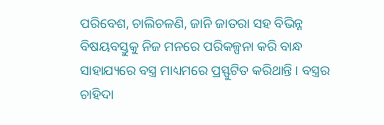ପରିବେଶ, ଚାଲିଚଳଣି, ଜାନି ଜାତରା ସହ ବିଭିନ୍ନ ବିଷୟବସ୍ତୁକୁ ନିଜ ମନରେ ପରିକଳ୍ପନା କରି ବାନ୍ଧ ସାହାଯ୍ୟରେ ବସ୍ତ୍ର ମାଧ୍ୟମରେ ପ୍ରସ୍ଫୁଟିତ କରିଥାନ୍ତି । ବସ୍ତ୍ରର ଚାହିଦା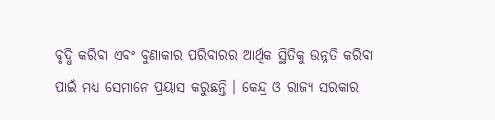ବୃଦ୍ଧି କରିବା ଏବଂ ବୁଣାକାର ପରିବାରର ଆର୍ଥିକ ସ୍ଥିତିକୁ ଉନ୍ନତି କରିବା ପାଇଁ ମଧ୍ୟ ସେମାନେ ପ୍ରୟାସ କରୁଛନ୍ତି । କେନ୍ଦ୍ର ଓ ରାଜ୍ୟ ସରକାର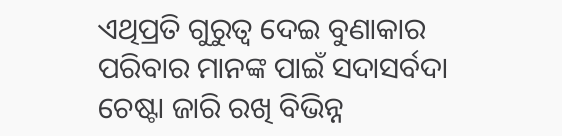ଏଥିପ୍ରତି ଗୁରୁତ୍ଵ ଦେଇ ବୁଣାକାର ପରିବାର ମାନଙ୍କ ପାଇଁ ସଦାସର୍ବଦା ଚେଷ୍ଟା ଜାରି ରଖି ବିଭିନ୍ନ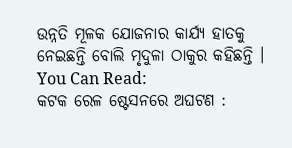ଉନ୍ନତି ମୂଳକ ଯୋଜନାର କାର୍ଯ୍ୟ ହାତକୁ ନେଇଛନ୍ତି ବୋଲି ମୃଦୁଳା ଠାକୁର କହିଛନ୍ତି ।
You Can Read:
କଟକ ରେଳ ଷ୍ଟେସନରେ ଅଘଟଣ :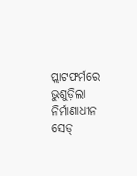ପ୍ଲାଟଫର୍ମରେ ଭୁଶୁଡ଼ିଲା ନିର୍ମାଣାଧୀନ ସେଡ୍